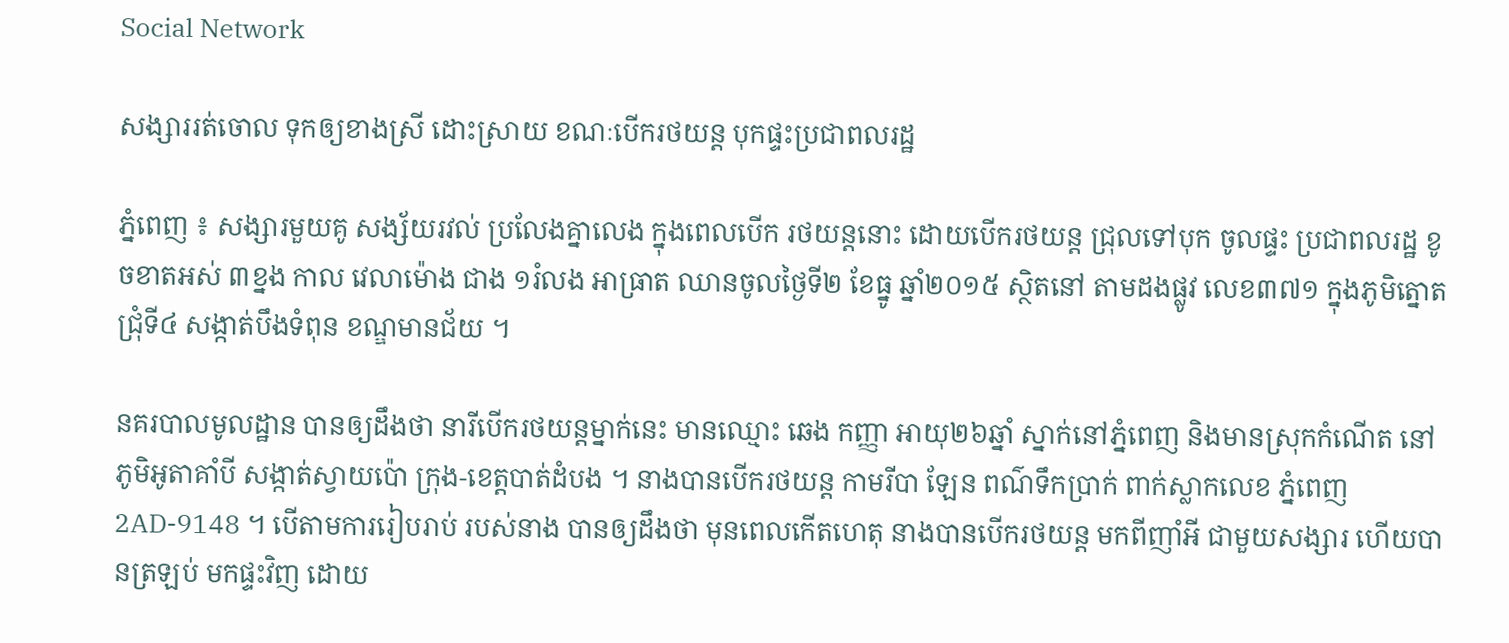Social Network

សង្សាររត់ចោល ទុកឲ្យខាងស្រី ដោះស្រាយ ខណៈបើករថយន្ត បុកផ្ទះប្រជាពលរដ្ឋ

ភ្នំពេញ ៖ សង្សារមួយគូ សង្ស័យរវល់ ប្រលែងគ្នាលេង ក្នុងពេលបើក រថយន្តនោះ ដោយបើករថយន្ត ជ្រុលទៅបុក ចូលផ្ទះ ប្រជាពលរដ្ឋ ខូចខាតអស់ ៣ខ្នង កាល វេលាម៉ោង ជាង ១រំលង អាធ្រាត ឈានចូលថ្ងៃទី២ ខែធ្នូ ឆ្នាំ២០១៥ ស្ថិតនៅ តាមដងផ្លូវ លេខ៣៧១ ក្នុងភូមិត្នោតជ្រុំទី៤ សង្កាត់បឹងទំពុន ខណ្ឌមានជ័យ ។

នគរបាលមូលដ្ឋាន បានឲ្យដឹងថា នារីបើករថយន្តម្នាក់នេះ មានឈ្មោះ ឆេង កញ្ញា អាយុ២៦ឆ្នាំ ស្នាក់នៅភ្នំពេញ និងមានស្រុកកំណើត នៅភូមិអូតាគាំបី សង្កាត់ស្វាយប៉ោ ក្រុង-ខេត្តបាត់ដំបង ។ នាងបានបើករថយន្ត កាមរីបា ឡែន ពណ៌ទឹកប្រាក់ ពាក់ស្លាកលេខ ភ្នំពេញ 2AD-9148 ។ បើតាមការរៀបរាប់ របស់នាង បានឲ្យដឹងថា មុនពេលកើតហេតុ នាងបានបើករថយន្ត មកពីញាំអី ជាមួយសង្សារ ហើយបានត្រឡប់ មកផ្ទះវិញ ដោយ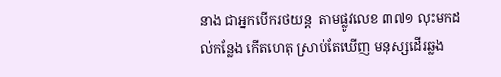នាង ជាអ្នកបើករថយន្ត  តាមផ្លូវលេខ ៣៧១ លុះមកដល់កន្លែង កើតហេតុ ស្រាប់តែឃើញ មនុស្សដើរឆ្លង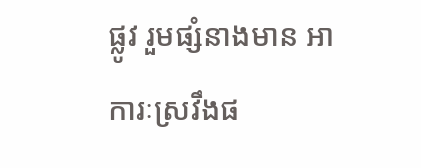ផ្លូវ រួមផ្សំនាងមាន អាការៈស្រវឹងផ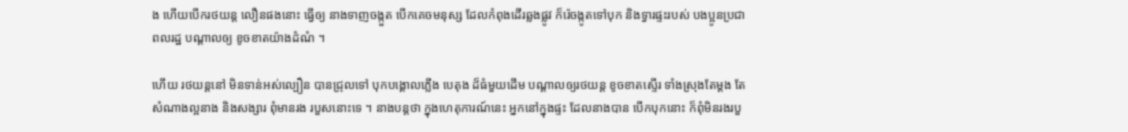ង ហើយបើករថយន្ត លឿនផងនោះ ធ្វើឲ្យ នាងទាញចង្កួត បើកគេចមនុស្ស ដែលកំពុងដើរឆ្លងផ្លូវ ក៏រ៉េចង្កូតទៅបុក និងទ្វារផ្ទះរបស់ បងប្អូនប្រជាពលរដ្ឋ បណ្តាលឲ្យ ខូចខាតយ៉ាងដំណំ ។

ហើយ រថយន្តនៅ មិនទាន់អស់ល្បឿន បានជ្រុលទៅ បុកបង្គោលភ្លើង បេតុង ដ៏ធំមួយដើម បណ្តាលឲ្យរថយន្ត ខូចខាតស្ទើរ ទាំងស្រុងតែម្តង តែសំណាងល្អនាង និងសង្សារ ពុំមានរង របួសនោះទេ ។ នាងបន្តថា ក្នុងហេតុការណ៍នេះ អ្នកនៅក្នុងផ្ទះ ដែលនាងបាន បើកបុកនោះ ក៏ពុំមិនរងរបួ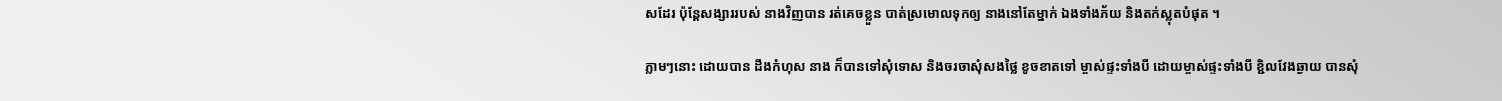សដែរ ប៉ុន្តែសង្សាររបស់ នាងវិញបាន រត់គេចខ្លួន បាត់ស្រមោលទុកឲ្យ នាងនៅតែម្នាក់ ឯងទាំងភ័យ និងតក់ស្លុតបំផុត ។

ភ្លាមៗនោះ ដោយបាន ដឹងកំហុស នាង ក៏បានទៅសុំទោស និងចរចាសុំសងថ្លៃ ខូចខាតទៅ ម្ចាស់ផ្ទះទាំងបី ដោយម្ចាស់ផ្ទះទាំងបី ខ្ជិលវែងឆ្ងាយ បានសុំ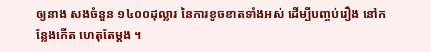ឲ្យនាង សងចំនួន ១៤០០ដុល្លារ នៃការខូចខាតទាំងអស់ ដើម្បីបញ្ចប់រឿង នៅកន្លែងកើត ហេតុតែម្តង ។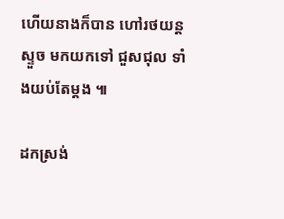ហើយនាងក៏បាន ហៅរថយន្តស្ទួច មកយកទៅ ជួសជុល ទាំងយប់តែម្តង ៕

ដកស្រង់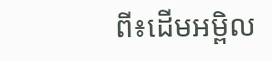ពី៖ដើមអម្ពិល